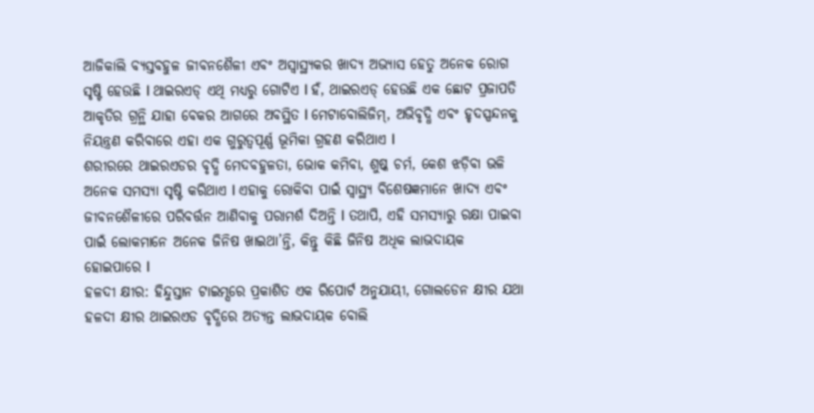ଆଜିକାଲି ବ୍ୟସ୍ତବହୁଳ ଜୀବନଶୈଳୀ ଏବଂ ଅସ୍ୱାସ୍ଥ୍ୟକର ଖାଦ୍ୟ ଅଭ୍ୟାସ ହେତୁ ଅନେକ ରୋଗ ସୃଷ୍ଟି ହେଉଛି l ଥାଇରଏଡ୍ ଏଥି ମଧ୍ୟରୁ ଗୋଟିଏ l ହଁ, ଥାଇରଏଡ୍ ହେଉଛି ଏକ ଛୋଟ ପ୍ରଜାପତି ଆକୃତିର ଗ୍ରନ୍ଥି ଯାହା ବେକର ଆଗରେ ଅବସ୍ଥିତ l ମେଟାବୋଲିଜିମ୍, ଅଭିବୃଦ୍ଧି ଏବଂ ହୃଦସ୍ପନ୍ଦନକୁ ନିୟନ୍ତ୍ରଣ କରିବାରେ ଏହା ଏକ ଗୁରୁତ୍ୱପୂର୍ଣ୍ଣ ଭୂମିକା ଗ୍ରହଣ କରିଥାଏ l
ଶରୀରରେ ଥାଇରଏଡର ବୃଦ୍ଧି ମେଦବହୁଳତା, ଭୋକ କମିବା, ଶୁଷ୍କ ଚର୍ମ, କେଶ ଝଡ଼ିବା ଭଳି ଅନେକ ସମସ୍ୟା ସୃଷ୍ଟି କରିଥାଏ l ଏହାକୁ ରୋକିବା ପାଇଁ ସ୍ୱାସ୍ଥ୍ୟ ବିଶେଷଜ୍ଞମାନେ ଖାଦ୍ୟ ଏବଂ ଜୀବନଶୈଳୀରେ ପରିବର୍ତ୍ତନ ଆଣିବାକୁ ପରାମର୍ଶ ଦିଅନ୍ତି l ତଥାପି, ଏହି ସମସ୍ୟାରୁ ରକ୍ଷା ପାଇବା ପାଇଁ ଲୋକମାନେ ଅନେକ ଜିନିଷ ଖାଇଥା’ନ୍ତି, କିନ୍ତୁ କିଛି ଜିନିଷ ଅଧିକ ଲାଭଦାୟକ ହୋଇପାରେ l
ହଳଦୀ କ୍ଷୀର: ହିନ୍ଦୁସ୍ତାନ ଟାଇମ୍ସରେ ପ୍ରକାଶିତ ଏକ ରିପୋର୍ଟ ଅନୁଯାୟୀ, ଗୋଲଡେନ କ୍ଷୀର ଯଥା ହଳଦୀ କ୍ଷୀର ଥାଇରଏଡ ବୃଦ୍ଧିରେ ଅତ୍ୟନ୍ତ ଲାଭଦାୟକ ବୋଲି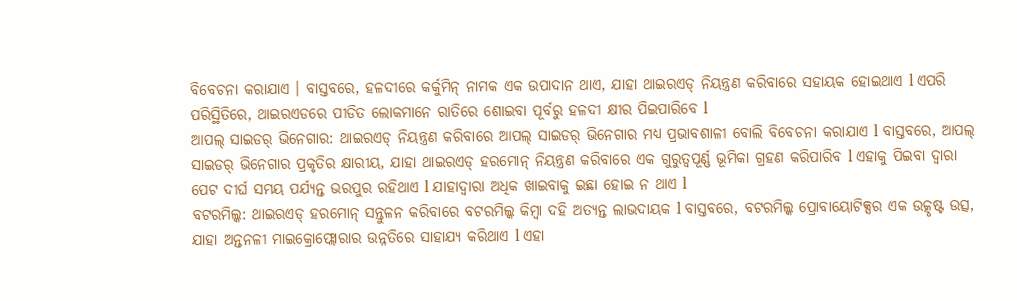ବିବେଚନା କରାଯାଏ । ବାସ୍ତବରେ, ହଳଦୀରେ କର୍କୁମିନ୍ ନାମକ ଏକ ଉପାଦାନ ଥାଏ, ଯାହା ଥାଇରଏଡ୍ ନିୟନ୍ତ୍ରଣ କରିବାରେ ସହାୟକ ହୋଇଥାଏ l ଏପରି ପରିସ୍ଥିତିରେ, ଥାଇରଏଡରେ ପୀଡିତ ଲୋକମାନେ ରାତିରେ ଶୋଇବା ପୂର୍ବରୁ ହଳଦୀ କ୍ଷୀର ପିଇପାରିବେ l
ଆପଲ୍ ସାଇଡର୍ ଭିନେଗାର: ଥାଇରଏଡ୍ ନିୟନ୍ତ୍ରଣ କରିବାରେ ଆପଲ୍ ସାଇଡର୍ ଭିନେଗାର ମଧ୍ୟ ପ୍ରଭାବଶାଳୀ ବୋଲି ବିବେଚନା କରାଯାଏ l ବାସ୍ତବରେ, ଆପଲ୍ ସାଇଡର୍ ଭିନେଗାର ପ୍ରକୃତିର କ୍ଷାରୀୟ, ଯାହା ଥାଇରଏଡ୍ ହରମୋନ୍ ନିୟନ୍ତ୍ରଣ କରିବାରେ ଏକ ଗୁରୁତ୍ୱପୂର୍ଣ୍ଣ ଭୂମିକା ଗ୍ରହଣ କରିପାରିବ l ଏହାକୁ ପିଇବା ଦ୍ୱାରା ପେଟ ଦୀର୍ଘ ସମୟ ପର୍ଯ୍ୟନ୍ତ ଭରପୁର ରହିଥାଏ l ଯାହାଦ୍ୱାରା ଅଧିକ ଖାଇବାକୁ ଇଛା ହୋଇ ନ ଥାଏ l
ବଟରମିଲ୍କ: ଥାଇରଏଡ୍ ହରମୋନ୍ ସନ୍ତୁଳନ କରିବାରେ ବଟରମିଲ୍କ କିମ୍ବା ଦହି ଅତ୍ୟନ୍ତ ଲାଭଦାୟକ l ବାସ୍ତବରେ, ବଟରମିଲ୍କ ପ୍ରୋବାୟୋଟିକ୍ସର ଏକ ଉତ୍କୃଷ୍ଟ ଉତ୍ସ, ଯାହା ଅନ୍ତନଳୀ ମାଇକ୍ରୋଫ୍ଲୋରାର ଉନ୍ନତିରେ ସାହାଯ୍ୟ କରିଥାଏ l ଏହା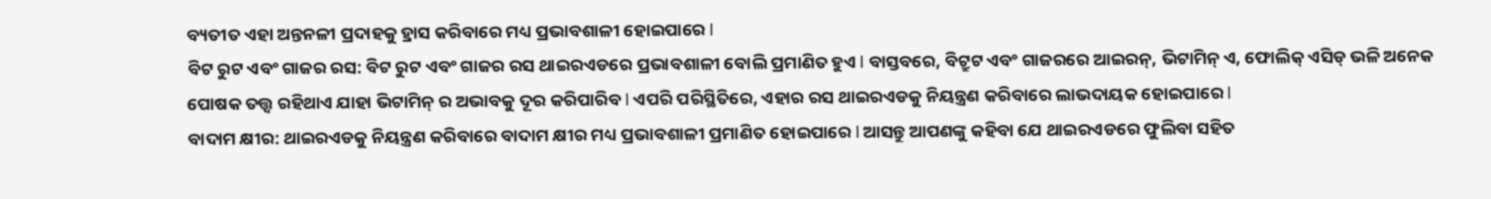ବ୍ୟତୀତ ଏହା ଅନ୍ତନଳୀ ପ୍ରଦାହକୁ ହ୍ରାସ କରିବାରେ ମଧ୍ୟ ପ୍ରଭାବଶାଳୀ ହୋଇପାରେ l
ବିଟ ରୁଟ ଏବଂ ଗାଜର ରସ: ବିଟ ରୁଟ ଏବଂ ଗାଜର ରସ ଥାଇରଏଡରେ ପ୍ରଭାବଶାଳୀ ବୋଲି ପ୍ରମାଣିତ ହୁଏ l ବାସ୍ତବରେ, ବିଟ୍ରୁଟ ଏବଂ ଗାଜରରେ ଆଇରନ୍, ଭିଟାମିନ୍ ଏ, ଫୋଲିକ୍ ଏସିଡ୍ ଭଳି ଅନେକ ପୋଷକ ତତ୍ତ୍ୱ ରହିଥାଏ ଯାହା ଭିଟାମିନ୍ ର ଅଭାବକୁ ଦୂର କରିପାରିବ l ଏପରି ପରିସ୍ଥିତିରେ, ଏହାର ରସ ଥାଇରଏଡକୁ ନିୟନ୍ତ୍ରଣ କରିବାରେ ଲାଭଦାୟକ ହୋଇପାରେ l
ବାଦାମ କ୍ଷୀର: ଥାଇରଏଡକୁ ନିୟନ୍ତ୍ରଣ କରିବାରେ ବାଦାମ କ୍ଷୀର ମଧ୍ୟ ପ୍ରଭାବଶାଳୀ ପ୍ରମାଣିତ ହୋଇପାରେ l ଆସନ୍ତୁ ଆପଣଙ୍କୁ କହିବା ଯେ ଥାଇରଏଡରେ ଫୁଲିବା ସହିତ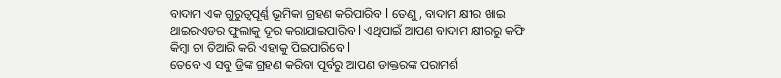ବାଦାମ ଏକ ଗୁରୁତ୍ୱପୂର୍ଣ୍ଣ ଭୂମିକା ଗ୍ରହଣ କରିପାରିବ l ତେଣୁ, ବାଦାମ କ୍ଷୀର ଖାଇ ଥାଇରଏଡର ଫୁଲାକୁ ଦୂର କରାଯାଇପାରିବ l ଏଥିପାଇଁ ଆପଣ ବାଦାମ କ୍ଷୀରରୁ କଫି କିମ୍ବା ଚା ତିଆରି କରି ଏହାକୁ ପିଇପାରିବେ l
ତେବେ ଏ ସବୁ ଡ୍ରିଙ୍କ ଗ୍ରହଣ କରିବା ପୂର୍ବରୁ ଆପଣ ଡାକ୍ତରଙ୍କ ପରାମର୍ଶ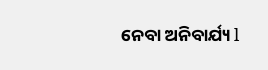ନେବା ଅନିବାର୍ଯ୍ୟ l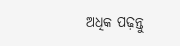ଅଧିକ ପଢ଼ନ୍ତୁ